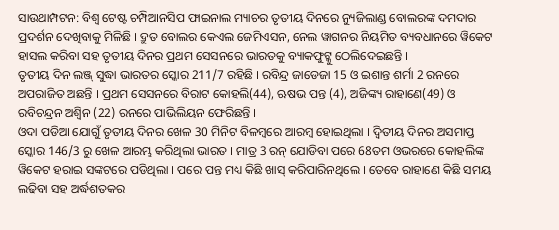ସାଉଥାମ୍ପଟନ: ବିଶ୍ବ ଟେଷ୍ଟ ଚମ୍ପିଆନସିପ ଫାଇନାଲ ମ୍ୟାଚର ତୃତୀୟ ଦିନରେ ନ୍ୟୁଜିଲାଣ୍ଡ ବୋଲରଙ୍କ ଦମଦାର ପ୍ରଦର୍ଶନ ଦେଖିବାକୁ ମିଳିଛି । ଦ୍ରୁତ ବୋଲର କେଏଲ ଜେମିଏସନ, ନେଲ ୱାଗନର ନିୟମିତ ବ୍ୟବଧାନରେ ୱିକେଟ ହାସଲ କରିବା ସହ ତୃତୀୟ ଦିନର ପ୍ରଥମ ସେସନରେ ଭାରତକୁ ବ୍ୟାକଫୁଟ୍କୁ ଠେଲିଦେଇଛନ୍ତି ।
ତୃତୀୟ ଦିନ ଲଞ୍ଜ୍ ସୁଦ୍ଧା ଭାରତର ସ୍କୋର 211/7 ରହିଛି । ରବିନ୍ଦ୍ର ଜାଡେଜା 15 ଓ ଇଶାନ୍ତ ଶର୍ମା 2 ରନରେ ଅପରାଜିତ ଅଛନ୍ତି । ପ୍ରଥମ ସେସନରେ ବିରାଟ କୋହଲି(44), ଋଷଭ ପନ୍ତ (4), ଅଜିଙ୍କ୍ୟ ରାହାଣେ(49) ଓ ରବିଚନ୍ଦ୍ରନ ଅଶ୍ବିନ (22) ରନରେ ପାଭିଲିୟନ ଫେରିଛନ୍ତି ।
ଓଦା ପଡିଆ ଯୋଗୁଁ ତୃତୀୟ ଦିନର ଖେଳ 30 ମିନିଟ ବିଳମ୍ବରେ ଆରମ୍ବ ହୋଇଥିଲା । ଦ୍ବିତୀୟ ଦିନର ଅସମାପ୍ତ ସ୍କୋର 146/3 ରୁ ଖେଳ ଆରମ୍ଭ କରିଥିଲା ଭାରତ । ମାତ୍ର 3 ରନ୍ ଯୋଡିବା ପରେ 68ତମ ଓଭରରେ କୋହଲିଙ୍କ ୱିକେଟ ହରାଇ ସଙ୍କଟରେ ପଡିଥିଲା । ପରେ ପନ୍ତ ମଧ୍ୟ କିଛି ଖାସ୍ କରିପାରିନଥିଲେ । ତେବେ ରାହାଣେ କିଛି ସମୟ ଲଢିବା ସହ ଅର୍ଦ୍ଧଶତକର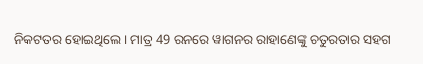ନିକଟତର ହୋଇଥିଲେ । ମାତ୍ର 49 ରନରେ ୱାଗନର ରାହାଣେଙ୍କୁ ଚତୁରତାର ସହଗ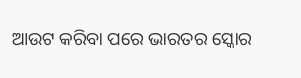ଆଉଟ କରିବା ପରେ ଭାରତର ସ୍କୋର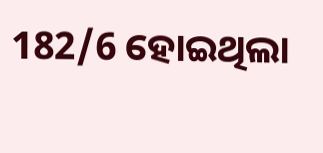182/6 ହୋଇଥିଲା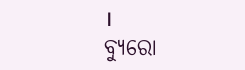।
ବ୍ୟୁରୋ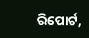ରିପୋର୍ଟ,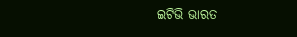ଇଟିଭି ଭାରତ